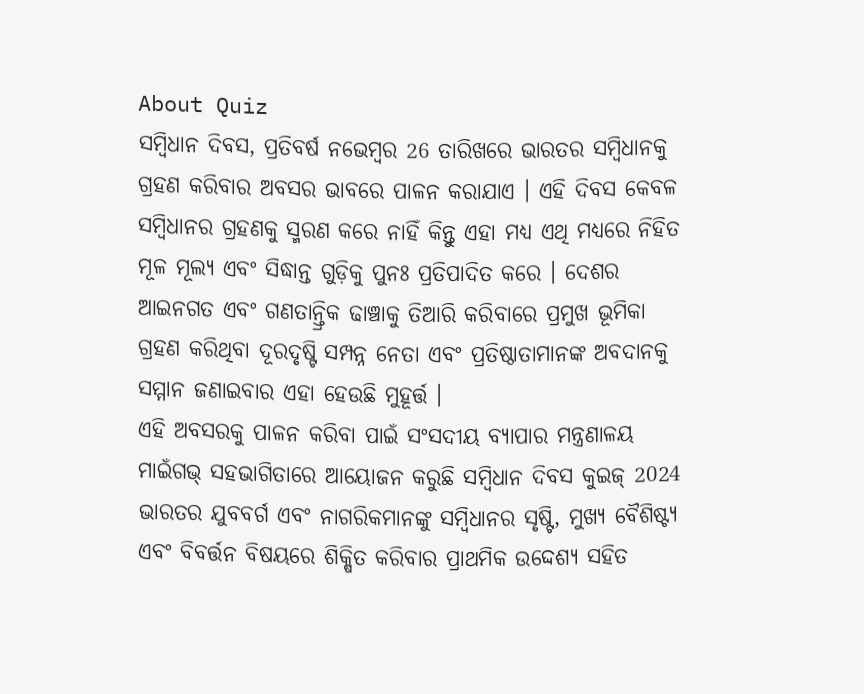About Quiz
ସମ୍ବିଧାନ ଦିବସ, ପ୍ରତିବର୍ଷ ନଭେମ୍ବର 26 ତାରିଖରେ ଭାରତର ସମ୍ବିଧାନକୁ ଗ୍ରହଣ କରିବାର ଅବସର ଭାବରେ ପାଳନ କରାଯାଏ । ଏହି ଦିବସ କେବଳ ସମ୍ବିଧାନର ଗ୍ରହଣକୁ ସ୍ମରଣ କରେ ନାହିଁ କିନ୍ତୁ ଏହା ମଧ୍ୟ ଏଥି ମଧ୍ୟରେ ନିହିତ ମୂଳ ମୂଲ୍ୟ ଏବଂ ସିଦ୍ଧାନ୍ତ ଗୁଡ଼ିକୁ ପୁନଃ ପ୍ରତିପାଦିତ କରେ । ଦେଶର ଆଇନଗତ ଏବଂ ଗଣତାନ୍ତ୍ରିକ ଢାଞ୍ଚାକୁ ତିଆରି କରିବାରେ ପ୍ରମୁଖ ଭୂମିକା ଗ୍ରହଣ କରିଥିବା ଦୂରଦୃଷ୍ଟି ସମ୍ପନ୍ନ ନେତା ଏବଂ ପ୍ରତିଷ୍ଠାତାମାନଙ୍କ ଅବଦାନକୁ ସମ୍ମାନ ଜଣାଇବାର ଏହା ହେଉଛି ମୁହୂର୍ତ୍ତ ।
ଏହି ଅବସରକୁ ପାଳନ କରିବା ପାଇଁ ସଂସଦୀୟ ବ୍ୟାପାର ମନ୍ତ୍ରଣାଳୟ ମାଇଁଗଭ୍ ସହଭାଗିତାରେ ଆୟୋଜନ କରୁଛି ସମ୍ବିଧାନ ଦିବସ କୁଇଜ୍ 2024 ଭାରତର ଯୁବବର୍ଗ ଏବଂ ନାଗରିକମାନଙ୍କୁ ସମ୍ବିଧାନର ସୃଷ୍ଟି, ମୁଖ୍ୟ ବୈଶିଷ୍ଟ୍ୟ ଏବଂ ବିବର୍ତ୍ତନ ବିଷୟରେ ଶିକ୍ଷିତ କରିବାର ପ୍ରାଥମିକ ଉଦ୍ଦେଶ୍ୟ ସହିତ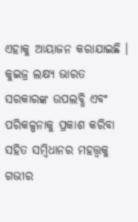ଏହାକୁ ଆୟାଜନ କରାଯାଇଛି । କୁଇଜ୍ର ଲକ୍ଷ୍ୟ ଭାରତ ସରକାରଙ୍କ ଉପଲବ୍ଧି ଏବଂ ପରିକଳ୍ପନାକୁ ପ୍ରକାଶ କରିବା ସହିତ ସମ୍ବିଧାନର ମହତ୍ତ୍ୱକୁ ଗଭୀର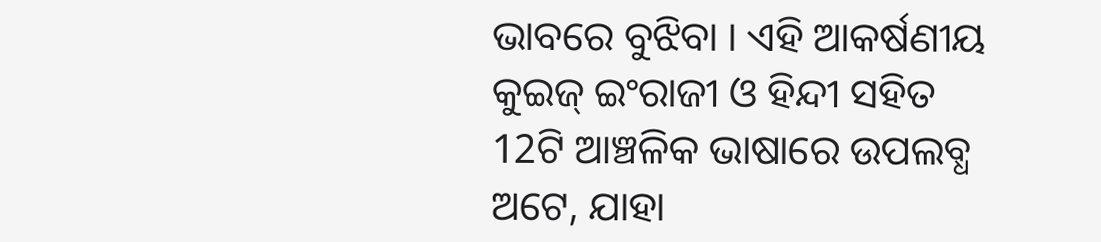ଭାବରେ ବୁଝିବା । ଏହି ଆକର୍ଷଣୀୟ କୁଇଜ୍ ଇଂରାଜୀ ଓ ହିନ୍ଦୀ ସହିତ 12ଟି ଆଞ୍ଚଳିକ ଭାଷାରେ ଉପଲବ୍ଧ ଅଟେ, ଯାହା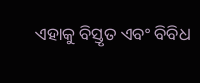ଏହାକୁ ବିସ୍ତୃତ ଏବଂ ବିବିଧ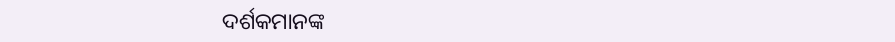ଦର୍ଶକମାନଙ୍କ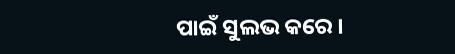ପାଇଁ ସୁଲଭ କରେ ।